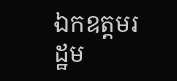ឯកឧត្តមរដ្ឋម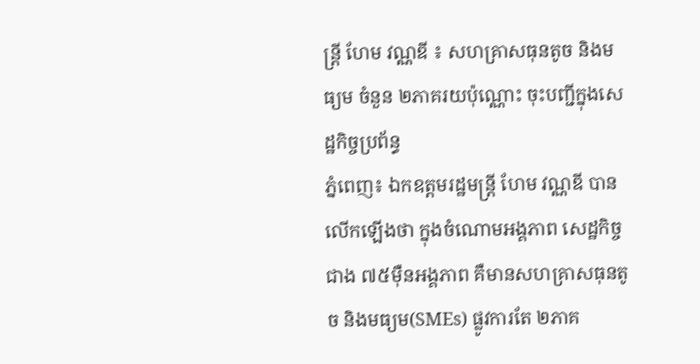ន្រ្តី ហែម វណ្ណឌី ៖ សហគ្រាសធុនតូច និងមធ្យម ចំនួន ២ភាគរយប៉ុណ្ណោះ ចុះបញ្ជីក្នុងសេដ្ឋកិច្ចប្រព័ន្ធ
ភ្នំពេញ៖ ឯកឧត្តមរដ្ឋមន្រ្តី ហែម វណ្ណឌី បានលើកឡើងថា ក្នុងចំណោមអង្គភាព សេដ្ឋកិច្ចជាង ៧៥ម៉ឺនអង្គភាព គឺមានសហគ្រាសធុនតូច និងមធ្យម(SMEs) ផ្លូវការតែ ២ភាគ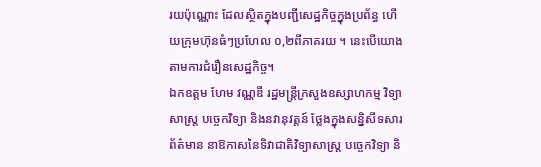រយប៉ុណ្ណោះ ដែលស្ថិតក្នុងបញ្ជីសេដ្ឋកិច្ចក្នុងប្រព័ន្ធ ហើយក្រុមហ៊ុនធំៗប្រហែល ០,២ពីភាគរយ ។ នេះបើយោងតាមការជំរឿនសេដ្ឋកិច្ច។
ឯកឧត្តម ហែម វណ្ណឌី រដ្ឋមន្រ្តីក្រសួងឧស្សាហកម្ម វិទ្យាសាស្ត្រ បច្ចេកវិទ្យា និងនវានុវត្តន៍ ថ្លែងក្នុងសន្និសីទសារព័ត៌មាន នាឱកាសនៃទិវាជាតិវិទ្យាសាស្ត្រ បច្ចេកវិទ្យា និ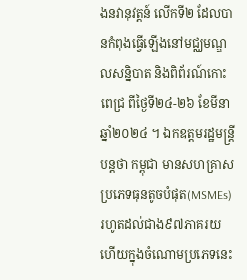ងនវានុវត្តន៍ លើកទី២ ដែលបានកំពុងធ្វើឡើងនៅមជ្ឈមណ្ឌលសន្និបាត និងពិព័រណ៍កោះពេជ្រ ពីថ្ងៃទី២៤-២៦ ខែមីនា ឆ្នាំ២០២៤ ។ ឯកឧត្តមរដ្ឋមន្រ្តី បន្តថា កម្ពុជា មានសហគ្រាសប្រភេទធុនតូចបំផុត(MSMEs) រហូតដល់ជាង៩៧ភាគរយ ហើយក្នុងចំណោមប្រភេទនេះ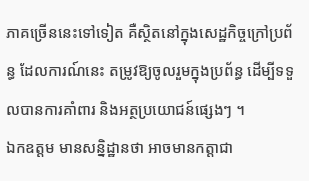ភាគច្រើននេះទៅទៀត គឺស្ថិតនៅក្នុងសេដ្ឋកិច្ចក្រៅប្រព័ន្ធ ដែលការណ៍នេះ តម្រូវឱ្យចូលរួមក្នុងប្រព័ន្ធ ដើម្បីទទួលបានការគាំពារ និងអត្ថប្រយោជន៍ផ្សេងៗ ។
ឯកឧត្តម មានសន្និដ្ឋានថា អាចមានកត្តាជា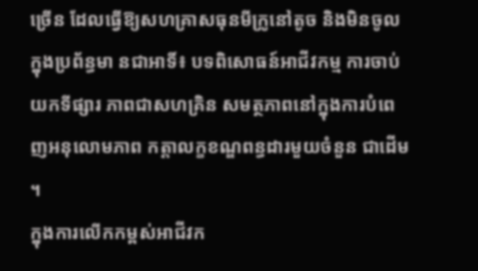ច្រើន ដែលធ្វើឱ្យសហគ្រាសធុនមីក្រូនៅតូច និងមិនចូលក្នុងប្រព័ន្ធមា នជាអាទិ៍៖ បទពិសោធន៍អាជីវកម្ម ការចាប់យកទីផ្សារ ភាពជាសហគ្រិន សមត្ថភាពនៅក្នុងការបំពេញអនុលោមភាព កត្តាលក្ខខណ្ឌពន្ធដារមួយចំនួន ជាដើម ។
ក្នុងការលើកកម្ពស់អាជីវក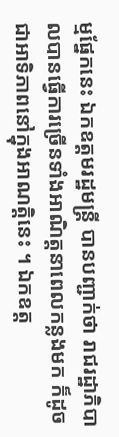ម្មផ្នែកនេះ ឯកឧត្តមរដ្ឋមន្រ្តី បានបញ្ជាក់ថា រាជរដ្ឋាភិបាលបានធ្វើការច្រើនទាំងអាណិត្តនាពេលកន្លងមក ក៏ដូចជាអាទិភាពនៅក្នុងអាណត្តិនេះ ។ ឯកឧត្ត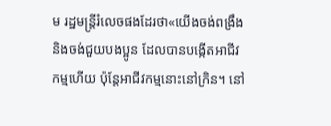ម រដ្ឋមន្រ្តីរំលេចផងដែរថា«យើងចង់ពង្រឹងនិងចង់ជួយបងប្អូន ដែលបានបង្កើតអាជីវកម្មហើយ ប៉ុន្តែអាជីវកម្មនោះនៅក្រិន។ នៅ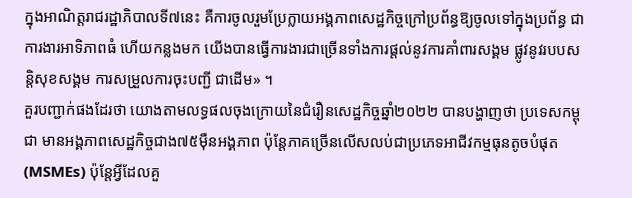ក្នុងអាណិត្តរាជរដ្ឋាភិបាលទី៧នេះ គឺការចូលរួមប្រែក្លាយអង្គភាពសេដ្ឋកិច្ចក្រៅប្រព័ន្ធឱ្យចូលទៅក្នុងប្រព័ន្ធ ជាការងារអាទិភាពធំ ហើយកន្លងមក យើងបានធ្វើការងារជាច្រើនទាំងការផ្ដល់នូវការគាំពារសង្គម ផ្លូវនូវរបបសន្តិសុខសង្គម ការសម្រួលការចុះបញ្ជី ជាដើម» ។
គួរបញ្ជាក់ផងដែរថា យោងតាមលទ្ធផលចុងក្រោយនៃជំរឿនសេដ្ឋកិច្ចឆ្នាំ២០២២ បានបង្ហាញថា ប្រទេសកម្ពុជា មានអង្គភាពសេដ្ឋកិច្ចជាង៧៥ម៉ឺនអង្គភាព ប៉ុន្តែភាគច្រើនលើសលប់ជាប្រភេទអាជីវកម្មធុនតូចបំផុត(MSMEs) ប៉ុន្តែអ្វីដែលគួ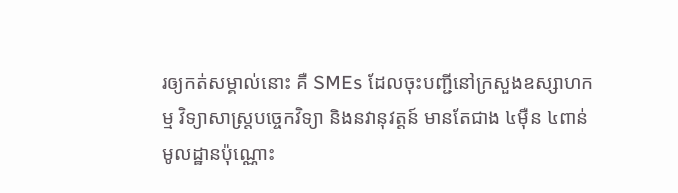រឲ្យកត់សម្គាល់នោះ គឺ SMEs ដែលចុះបញ្ជីនៅក្រសួងឧស្សាហកម្ម វិទ្យាសាស្ត្របច្ចេកវិទ្យា និងនវានុវត្តន៍ មានតែជាង ៤ម៉ឺន ៤ពាន់មូលដ្ឋានប៉ុណ្ណោះ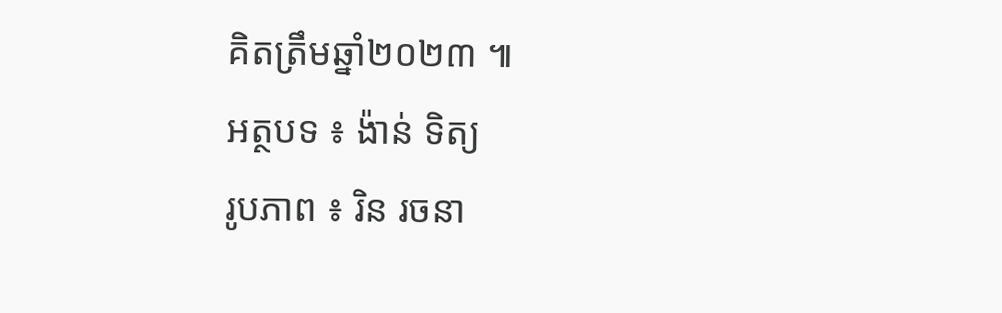គិតត្រឹមឆ្នាំ២០២៣ ៕
អត្ថបទ ៖ ង៉ាន់ ទិត្យ
រូបភាព ៖ រិន រចនា